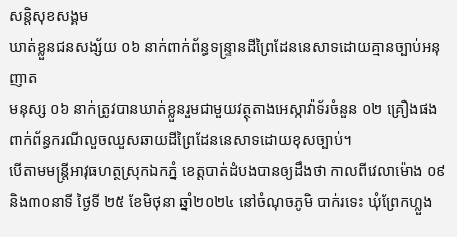សន្តិសុខសង្គម
ឃាត់ខ្លួនជនសង្ស័យ ០៦ នាក់ពាក់ព័ន្ធទន្ទ្រានដីព្រៃដែននេសាទដោយគ្មានច្បាប់អនុញាត
មនុស្ស ០៦ នាក់ត្រូវបានឃាត់ខ្លួនរួមជាមួយវត្ថុតាងអេស្កាវ៉ាទ័រចំនួន ០២ គ្រឿងផង ពាក់ព័ន្ធករណីលួចឈួសឆាយដីព្រៃដែននេសាទដោយខុសច្បាប់។
បើតាមមន្ត្រីអាវុធហត្ថស្រុកឯកភ្នំ ខេត្តបាត់ដំបងបានឲ្យដឹងថា កាលពីវេលាម៉ោង ០៩ និង៣០នាទី ថ្ងៃទី ២៥ ខែមិថុនា ឆ្នាំ២០២៤ នៅចំណុចភូមិ បាក់រទេះ ឃុំព្រែកហ្លួង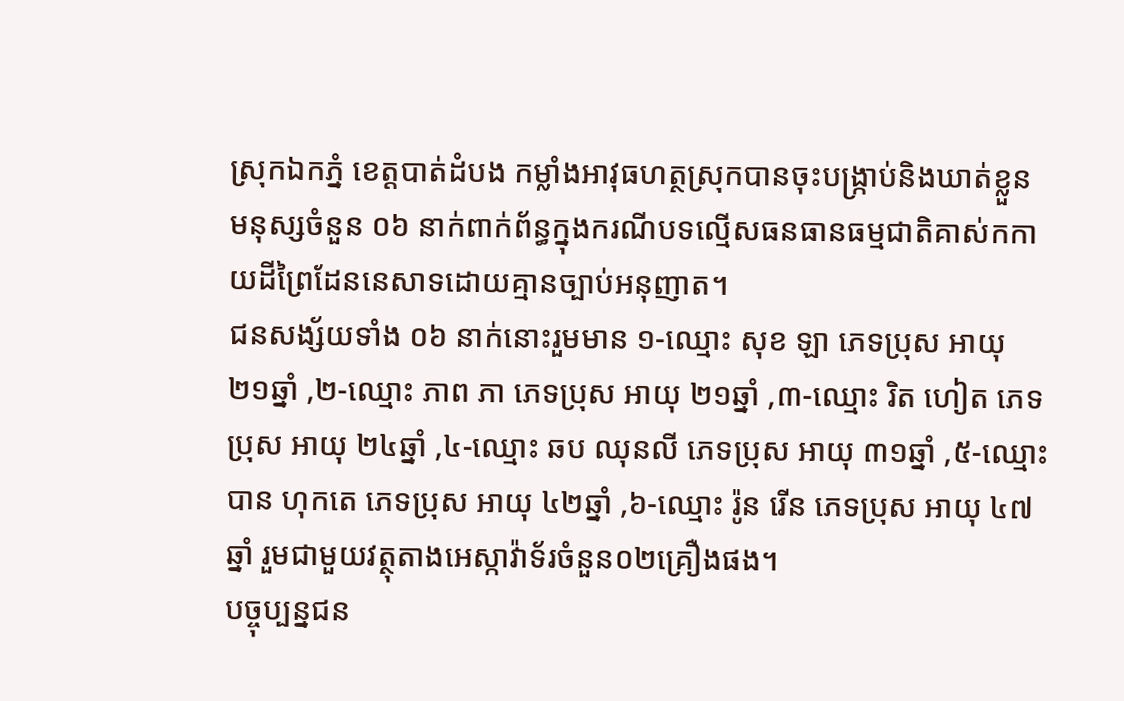ស្រុកឯកភ្នំ ខេត្តបាត់ដំបង កម្លាំងអាវុធហត្ថស្រុកបានចុះបង្ក្រាប់និងឃាត់ខ្លួន មនុស្សចំនួន ០៦ នាក់ពាក់ព័ន្ធក្នុងករណីបទល្មើសធនធានធម្មជាតិគាស់កកាយដីព្រៃដែននេសាទដោយគ្មានច្បាប់អនុញាត។
ជនសង្ស័យទាំង ០៦ នាក់នោះរួមមាន ១-ឈ្មោះ សុខ ឡា ភេទប្រុស អាយុ ២១ឆ្នាំ ,២-ឈ្មោះ ភាព ភា ភេទប្រុស អាយុ ២១ឆ្នាំ ,៣-ឈ្មោះ រិត ហៀត ភេទប្រុស អាយុ ២៤ឆ្នាំ ,៤-ឈ្មោះ ឆប ឈុនលី ភេទប្រុស អាយុ ៣១ឆ្នាំ ,៥-ឈ្មោះបាន ហុកតេ ភេទប្រុស អាយុ ៤២ឆ្នាំ ,៦-ឈ្មោះ រ៉ូន រើន ភេទប្រុស អាយុ ៤៧ឆ្នាំ រួមជាមួយវត្ថុតាងអេស្កាវ៉ាទ័រចំនួន០២គ្រឿងផង។
បច្ចុប្បន្នជន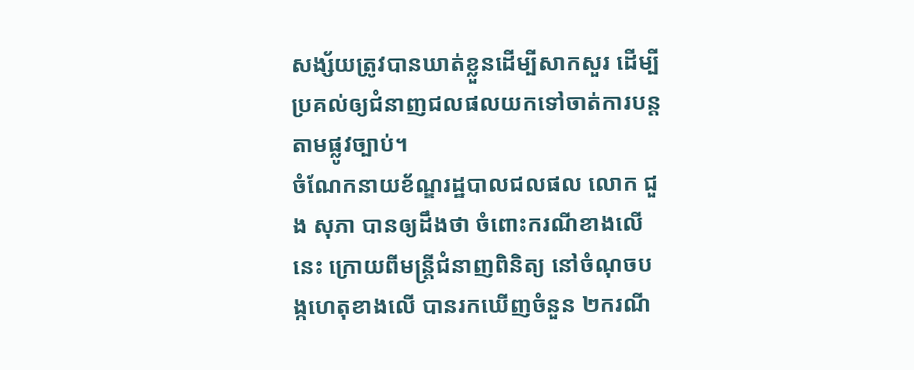សង្ស័យត្រូវបានឃាត់ខ្លួនដើម្បីសាកសួរ ដើម្បីប្រគល់ឲ្យជំនាញជលផលយកទៅចាត់ការបន្តតាមផ្លូវច្បាប់។
ចំណែកនាយខ័ណ្ឌរដ្ឋបាលជលផល លោក ជួង សុភា បានឲ្យដឹងថា ចំពោះករណីខាងលើនេះ ក្រោយពីមន្ត្រីជំនាញពិនិត្យ នៅចំណុចបង្កហេតុខាងលើ បានរកឃើញចំនួន ២ករណី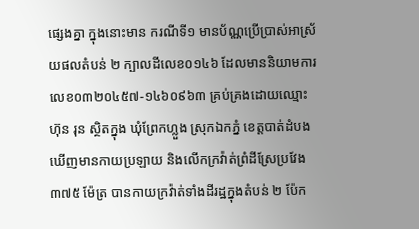ផ្សេងគ្នា ក្នុងនោះមាន ករណីទី១ មានប័ណ្ណប្រើប្រាស់អាស្រ័យផលតំបន់ ២ ក្បាលដីលេខ០១៤៦ ដែលមាននិយាមការលេខ០៣២០៤៥៧-១៤៦០៩៦៣ គ្រប់គ្រងដោយឈ្មោះ ហ៊ុន រុន ស្ថិតក្នុង ឃុំព្រែកហ្លួង ស្រុកឯកភ្នំ ខេត្តបាត់ដំបង ឃើញមានកាយប្រឡាយ និងលើកក្រវ៉ាត់ព្រំដីស្រែប្រវែង ៣៧៥ ម៉ែត្រ បានកាយក្រវ៉ាត់ទាំងដីរដ្ឋក្នុងតំបន់ ២ ប៉ែក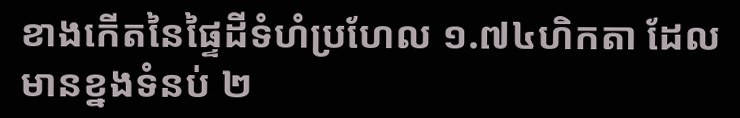ខាងកើតនៃផ្ទៃដីទំហំប្រហែល ១.៧៤ហិកតា ដែលមានខ្នងទំនប់ ២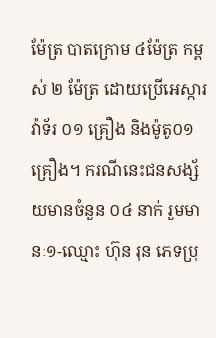ម៉ែត្រ បាតក្រោម ៤ម៉ែត្រ កម្ពស់ ២ ម៉ែត្រ ដោយប្រើអេស្ការវ៉ាទ័រ ០១ គ្រឿង និងម៉ូតូ០១គ្រឿង។ ករណីនេះជនសង្ស័យមានចំនួន ០៤ នាក់ រួមមានៈ១-ឈ្មោះ ហ៊ុន រុន ភេទប្រុ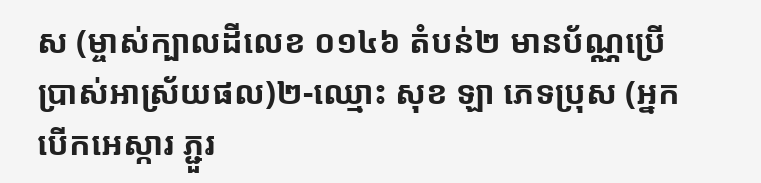ស (ម្ចាស់ក្បាលដីលេខ ០១៤៦ តំបន់២ មានប័ណ្ណប្រើប្រាស់អាស្រ័យផល)២-ឈ្មោះ សុខ ឡា ភេទប្រុស (អ្នកបើកអេស្ការ ភ្ជួរ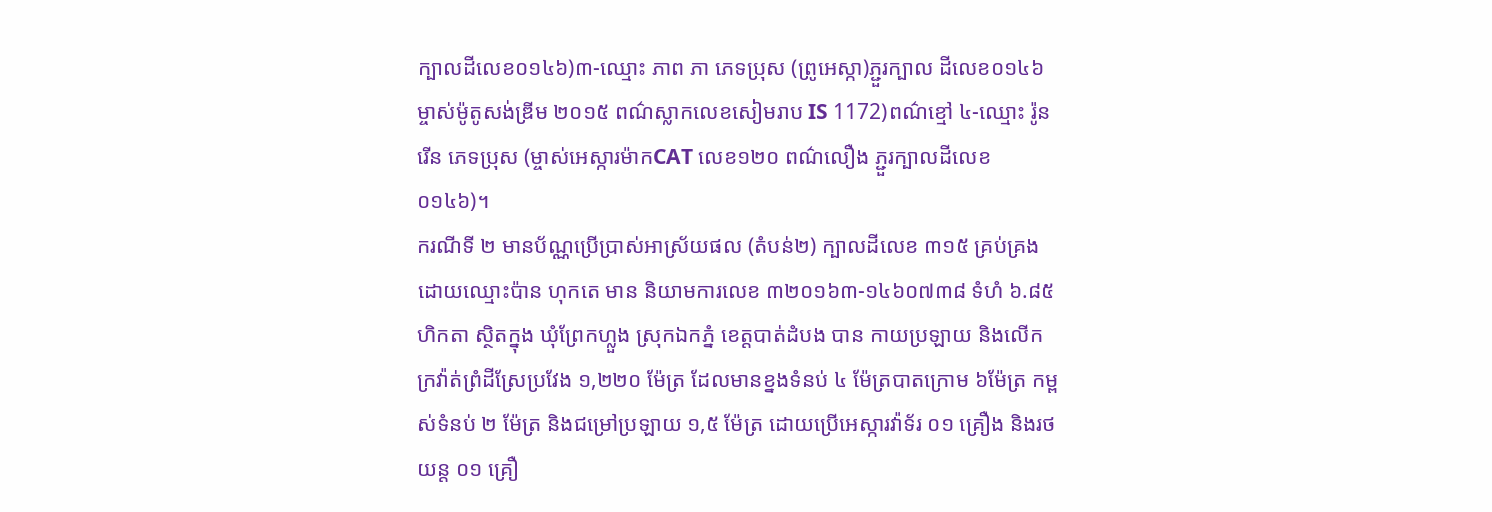ក្បាលដីលេខ០១៤៦)៣-ឈ្មោះ ភាព ភា ភេទប្រុស (ព្រូអេស្កា)ភ្ជួរក្បាល ដីលេខ០១៤៦ ម្ចាស់ម៉ូតូសង់ឌ្រីម ២០១៥ ពណ៌ស្លាកលេខសៀមរាប IS 1172)ពណ៌ខ្មៅ ៤-ឈ្មោះ រ៉ូន រើន ភេទប្រុស (ម្ចាស់អេស្ការម៉ាកCAT លេខ១២០ ពណ៌លឿង ភ្ជួរក្បាលដីលេខ០១៤៦)។
ករណីទី ២ មានប័ណ្ណប្រើប្រាស់អាស្រ័យផល (តំបន់២) ក្បាលដីលេខ ៣១៥ គ្រប់គ្រងដោយឈ្មោះប៉ាន ហុកតេ មាន និយាមការលេខ ៣២០១៦៣-១៤៦០៧៣៨ ទំហំ ៦.៨៥ហិកតា ស្ថិតក្នុង ឃុំព្រែកហ្លួង ស្រុកឯកភ្នំ ខេត្តបាត់ដំបង បាន កាយប្រឡាយ និងលើកក្រវ៉ាត់ព្រំដីស្រែប្រវែង ១,២២០ ម៉ែត្រ ដែលមានខ្នងទំនប់ ៤ ម៉ែត្របាតក្រោម ៦ម៉ែត្រ កម្ពស់ទំនប់ ២ ម៉ែត្រ និងជម្រៅប្រឡាយ ១,៥ ម៉ែត្រ ដោយប្រើអេស្ការវ៉ាទ័រ ០១ គ្រឿង និងរថយន្ត ០១ គ្រឿ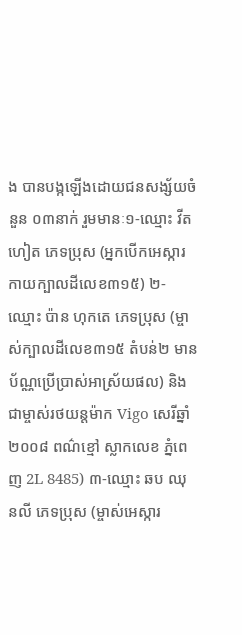ង បានបង្កឡើងដោយជនសង្ស័យចំនួន ០៣នាក់ រួមមានៈ១-ឈ្មោះ វីត ហៀត ភេទប្រុស (អ្នកបើកអេស្ការ កាយក្បាលដីលេខ៣១៥) ២-ឈ្មោះ ប៉ាន ហុកតេ ភេទប្រុស (ម្ចាស់ក្បាលដីលេខ៣១៥ តំបន់២ មានប័ណ្ណប្រើប្រាស់អាស្រ័យផល) និងជាម្ចាស់រថយន្តម៉ាក Vigo សេរីឆ្នាំ ២០០៨ ពណ៌ខ្មៅ ស្លាកលេខ ភ្នំពេញ 2L 8485) ៣-ឈ្មោះ ឆប ឈុនលី ភេទប្រុស (ម្ចាស់អេស្ការ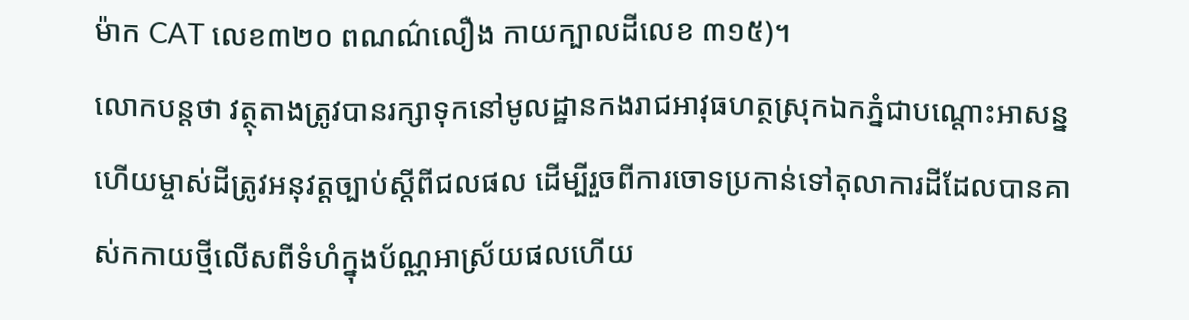ម៉ាក CAT លេខ៣២០ ពណណ៌លឿង កាយក្បាលដីលេខ ៣១៥)។
លោកបន្តថា វត្ថុតាងត្រូវបានរក្សាទុកនៅមូលដ្ឋានកងរាជអាវុធហត្ថស្រុកឯកភ្នំជាបណ្តោះអាសន្ន ហើយម្ចាស់ដីត្រូវអនុវត្តច្បាប់ស្តីពីជលផល ដើម្បីរួចពីការចោទប្រកាន់ទៅតុលាការដីដែលបានគាស់កកាយថ្មីលើសពីទំហំក្នុងប័ណ្ណអាស្រ័យផលហើយ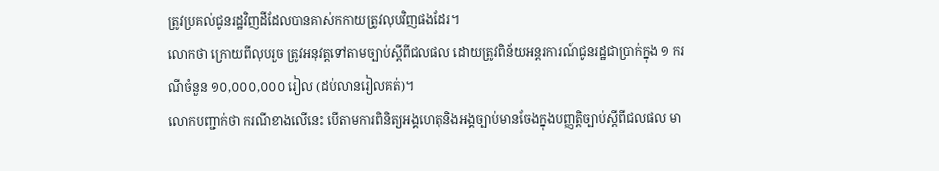ត្រូវប្រគល់ជូនរដ្ឋវិញដីដែលបានគាស់កកាយត្រូវលុបវិញផងដែរ។
លោកថា ក្រោយពីលុបរួច ត្រូវអនុវត្តទៅតាមច្បាប់ស្តីពីជលផល ដោយត្រូវពិន័យអន្តរការណ៍ជូនរដ្ឋជាប្រាក់ក្នុង ១ ករណីចំនួន ១០,០០០,០០០ រៀល (ដប់លានរៀលគត់)។
លោកបញ្ជាក់ថា ករណីខាងលើនេះ បើតាមការពិនិត្យអង្គហេតុនិងអង្គច្បាប់មានចែងក្នុងបញ្ញត្តិច្បាប់ស្តីពីជលផល មា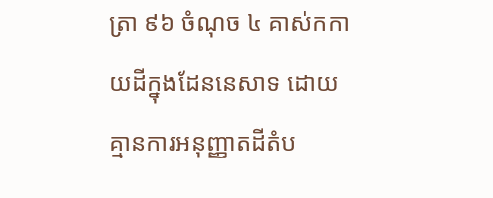ត្រា ៩៦ ចំណុច ៤ គាស់កកាយដីក្នុងដែននេសាទ ដោយគ្មានការអនុញ្ញាតដីតំប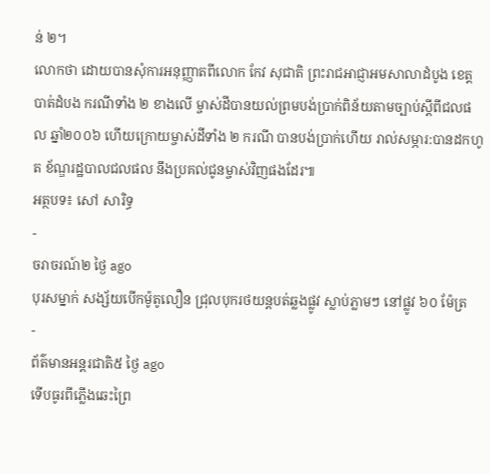ន់ ២។
លោកថា ដោយបានសុំការអនុញ្ញាតពីលោក កែវ សុជាតិ ព្រះរាជអាជ្ញាអមសាលាដំបូង ខេត្តបាត់ដំបង ករណីទាំង ២ ខាងលើ ម្ចាស់ដីបានយល់ព្រមបង់ប្រាក់ពិន័យតាមច្បាប់ស្តីពីជលផល ឆ្នាំ២០០៦ ហើយក្រោយម្ចាស់ដីទាំង ២ ករណី បានបង់ប្រាក់ហើយ រាល់សម្ភារ:បានដកហូត ខ័ណ្ឌរដ្ឋបាលជលផល នឹងប្រគល់ជូនម្ចាស់វិញផងដែរ៕
អត្ថបទ៖ សៅ សារិទ្ធ
-
ចរាចរណ៍២ ថ្ងៃ ago
បុរសម្នាក់ សង្ស័យបើកម៉ូតូលឿន ជ្រុលបុករថយន្តបត់ឆ្លងផ្លូវ ស្លាប់ភ្លាមៗ នៅផ្លូវ ៦០ ម៉ែត្រ
-
ព័ត៌មានអន្ដរជាតិ៥ ថ្ងៃ ago
ទើបធូរពីភ្លើងឆេះព្រៃ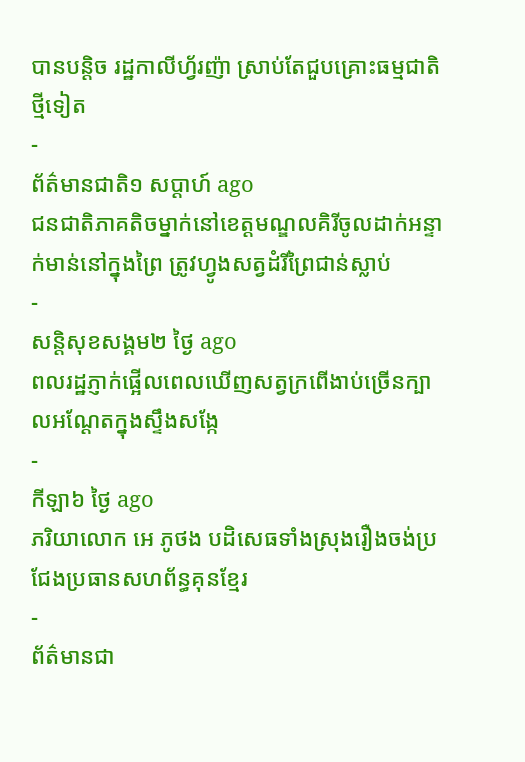បានបន្តិច រដ្ឋកាលីហ្វ័រញ៉ា ស្រាប់តែជួបគ្រោះធម្មជាតិថ្មីទៀត
-
ព័ត៌មានជាតិ១ សប្តាហ៍ ago
ជនជាតិភាគតិចម្នាក់នៅខេត្តមណ្ឌលគិរីចូលដាក់អន្ទាក់មាន់នៅក្នុងព្រៃ ត្រូវហ្វូងសត្វដំរីព្រៃជាន់ស្លាប់
-
សន្តិសុខសង្គម២ ថ្ងៃ ago
ពលរដ្ឋភ្ញាក់ផ្អើលពេលឃើញសត្វក្រពើងាប់ច្រើនក្បាលអណ្ដែតក្នុងស្ទឹងសង្កែ
-
កីឡា៦ ថ្ងៃ ago
ភរិយាលោក អេ ភូថង បដិសេធទាំងស្រុងរឿងចង់ប្រជែងប្រធានសហព័ន្ធគុនខ្មែរ
-
ព័ត៌មានជា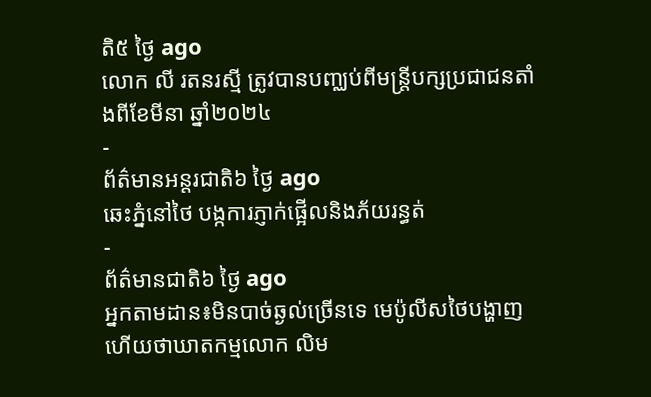តិ៥ ថ្ងៃ ago
លោក លី រតនរស្មី ត្រូវបានបញ្ឈប់ពីមន្ត្រីបក្សប្រជាជនតាំងពីខែមីនា ឆ្នាំ២០២៤
-
ព័ត៌មានអន្ដរជាតិ៦ ថ្ងៃ ago
ឆេះភ្នំនៅថៃ បង្កការភ្ញាក់ផ្អើលនិងភ័យរន្ធត់
-
ព័ត៌មានជាតិ៦ ថ្ងៃ ago
អ្នកតាមដាន៖មិនបាច់ឆ្ងល់ច្រើនទេ មេប៉ូលីសថៃបង្ហាញហើយថាឃាតកម្មលោក លិម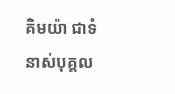គិមយ៉ា ជាទំនាស់បុគ្គល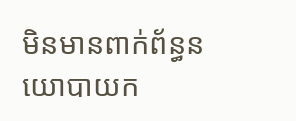មិនមានពាក់ព័ន្ធនយោបាយក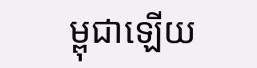ម្ពុជាឡើយ